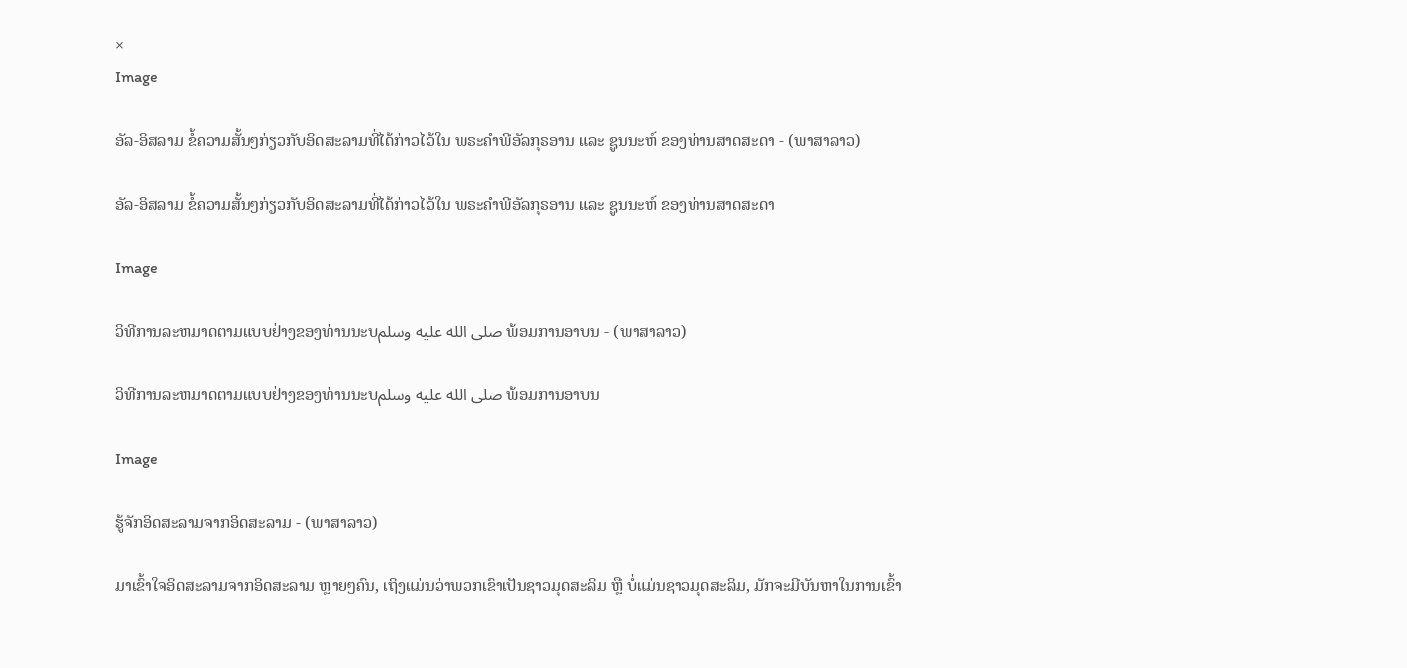×
Image

ອັລ-ອິສລາມ ຂໍ້ຄວາມສັ້ນໆກ່ຽວກັບອິດສະລາມທີ່ໄດ້ກ່າວໄວ້ໃນ ພຣະຄຳພີອັລກຸຣອານ ແລະ ຊູນນະຫ໌ ຂອງທ່ານສາດສະດາ - (ພາສາລາວ)

ອັລ-ອິສລາມ ຂໍ້ຄວາມສັ້ນໆກ່ຽວກັບອິດສະລາມທີ່ໄດ້ກ່າວໄວ້ໃນ ພຣະຄຳພີອັລກຸຣອານ ແລະ ຊູນນະຫ໌ ຂອງທ່ານສາດສະດາ

Image

ວິທີການລະຫມາດຕາມແບບຢ່າງຂອງທ່ານນະບصلى الله عليه وسلم ພ້ອມການອາບນ - (ພາສາລາວ)

ວິທີການລະຫມາດຕາມແບບຢ່າງຂອງທ່ານນະບصلى الله عليه وسلم ພ້ອມການອາບນ

Image

ຮູ້ຈັກອິດສະລາມຈາກອິດສະລາມ - (ພາສາລາວ)

ມາເຂົ້າໃຈອິດສະລາມຈາກອິດສະລາມ ຫຼາຍໆຄົນ, ເຖິງແມ່ນວ່າພວກເຂົາເປັນຊາວມຸດສະລິມ ຫຼື ບໍ່ແມ່ນຊາວມຸດສະລິມ, ມັກຈະມີບັນຫາໃນການເຂົ້າ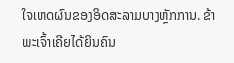ໃຈເຫດຜົນຂອງອິດສະລາມບາງຫຼັກການ. ຂ້າພະເຈົ້າເຄີຍໄດ້ຍິນຄົນ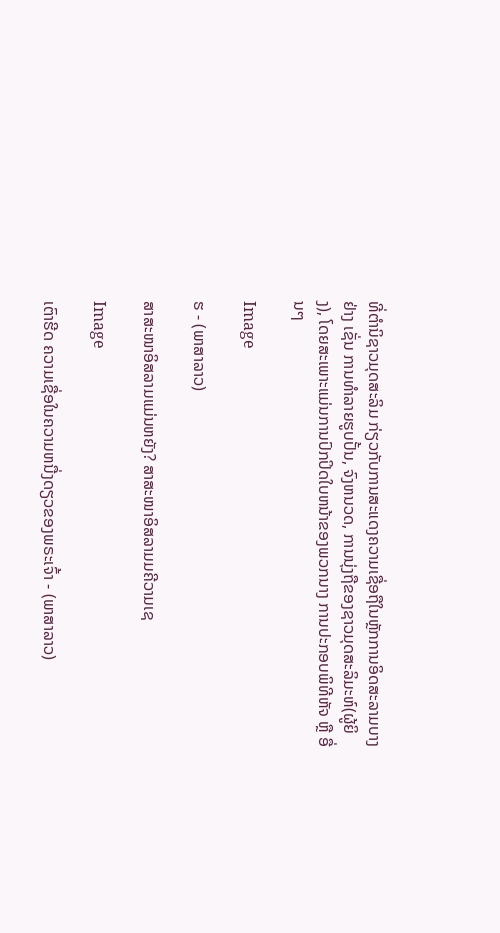ທີ່ຕໍານິຊາວມຸດສະລິມ ກ່ຽວກັບການສະແດງຄວາມເຊື່ອຖືໃນຫຼັກການອິດສະລາມບາງຢ່າງ ເຊັ່ນ ການທໍາລາຍຮູບປັ້ນ, ຈົງຫນວດ, ການນຸ່ງຖືຂອງຊາວມຸດສະລິມະຫ໌(ຜູ້ຍິງ), ໂດຍສະເພາະແມ່ນການປົກປິດໃບຫນ້າຂອງພວກນາງ ການປະກອບພິທີຫັຈ ຫຼື ອື່ນໆ

Image

ຮ - (ພາສາລາວ)

ສາສະໜາອິສລາມແມ່ນຫຍັງ? ສາສະໜາອິສລາມມຄີວາມເຊ

Image

ເຕົາຮີດ ຄວາມເຊື່ອໃນຄວາມຫນື່ງດຽວຂອງພຣະເຈົ້າ - (ພາສາລາວ)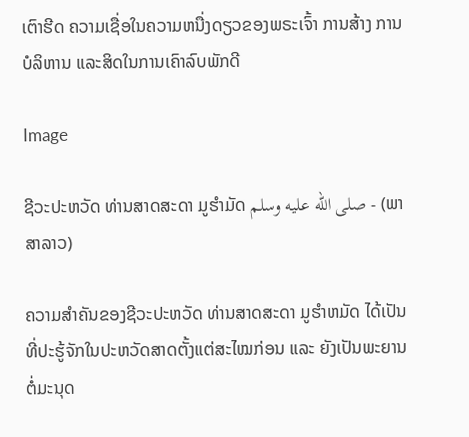ເຕົາຮີດ ຄວາມເຊື່ອໃນຄວາມຫນື່ງດຽວຂອງພຣະເຈົ້າ ການສ້າງ ການບໍລິຫານ ແລະສິດໃນການເຄົາລົບພັກດີ

Image

ຊີວະປະຫວັດ ທ່ານສາດສະດາ ມູຮຳມັດ صلى الله عليه وسلم - (ພາສາລາວ)

ຄວາມສຳຄັນຂອງຊີວະປະຫວັດ ທ່ານສາດສະດາ ມູຮຳຫມັດ ໄດ້ເປັນທີ່ປະຮູ້ຈັກໃນປະຫວັດສາດຕັ້ງແຕ່ສະໄໝກ່ອນ ແລະ ຍັງເປັນພະຍານຕໍ່ມະນຸດ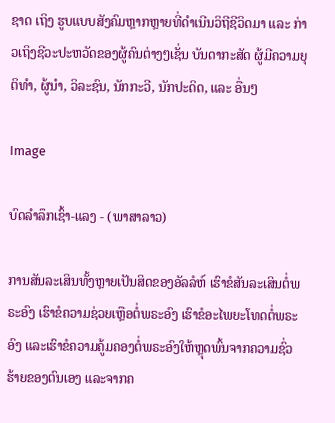ຊາດ ເຖິງ ຮູບແບບສັງຄົມຫຼາກຫຼາຍທີ່ດຳເນີນວິຖີຊີວິດມາ ແລະ ກ່າວເຖິງຊີວະປະຫວັດຂອງຜູ້ຄົນຕ່າງໆເຊັ່ນ ບັນດາກະສັດ ຜູ້ມີຄວາມຍຸຕິທໍາ, ຜູ້ນໍາ, ວິລະຊົນ, ນັກກະວີ, ນັກປະດິດ, ແລະ ອື່ນໆ

Image

ບົດລຳລຶກເຊົ້າ-ແລງ - (ພາສາລາວ)

ການສັນລະເສິນທັ້ງຫຼາຍເປັນສິດຂອງອັລລໍຫ໌ ເຮົາຂໍສັນລະເສິນຕໍ່ພຣະອົງ ເຮົາຂໍຄວາມຊ່ວຍເຫຼືອຕໍ່ພຣະອົງ ເຮົາຂໍອະໄພຍະໂທດຕໍ່ພຣະອົງ ແລະເຮົາຂໍຄວາມຄູ້ມຄອງຕໍ່ພຣະອົງໃຫ້ຫຼຸດພົ້ນຈາກຄວາມຊົ່ວຮ້າຍຂອງຕົນເອງ ແລະຈາກຄ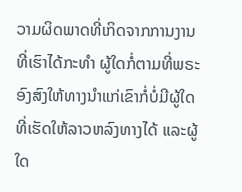ວາມຜິດພາດທີ່ເກິດຈາກການງານທີ່ເຮົາໄດ້ກະທຳ ຜູ້ໃດກໍ່ຕາມທີ່ພຣະອົງສົງໃຫ້ທາງນຳແກ່ເຂົາກໍ່ບໍ່ມີຜູ້ໃດທີ່ເຮັດໃຫ້ລາວຫລົງທາງໄດ້ ແລະຜູ້ໃດ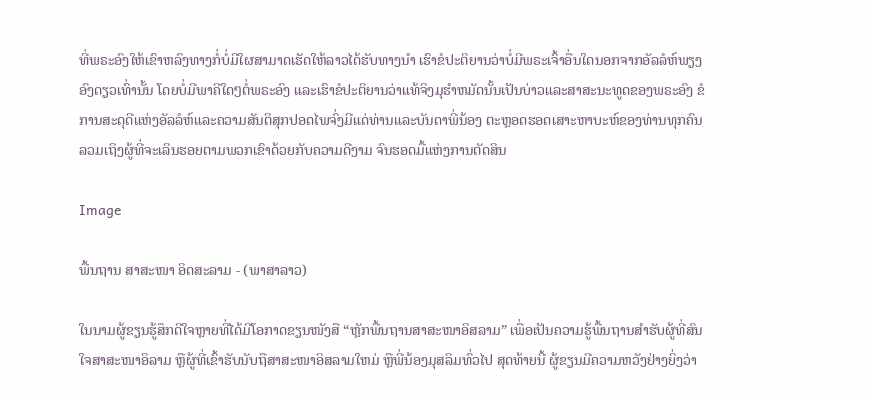ທີ່ພຣະອົງໃຫ້ເຂົາຫລົງທາງກໍ່ບໍ່ມີໃຜສາມາດເຮັດໃຫ້ລາວໄດ້ຮັບທາງນຳ ເຮົາຂໍປະຕິຍານວ່າບໍ່ມີພຣະເຈົ້າອື່ນໃດນອກຈາກອັລລໍຫ໌ພຽງອົງດຽວເທົ່ານັ້ນ ໂດຍບໍ່ມີພາຄີໃດໆຕໍ່ພຣະອົງ ແລະເຮົາຂໍປະຕິຍານວ່າແທ້ຈິງມຸຮຳຫມັດນັ້ນເປັນບ່າວແລະສາສະນະທູດຂອງພຣະອົງ ຂໍການສະດຸດີແຫ່ງອັລລໍຫ໌ແລະຄວາມສັນຕິສຸກປອດໄພຈົ່ງມີແດ່ທ່ານແລະບັນດາພີ່ນ້ອງ ຕະຫຼອດຮອດເສາະຫາບະຫ໌ຂອງທ່ານທຸກຄົນ ລວມເຖິງຜູ້ທີ່ຈະເລິນຮອຍຕາມພວກເຂົາດ້ວຍກັບຄວາມດີງາມ ຈົນຮອດມື້ແຫ່ງການຕັດສິນ

Image

ພື້ນຖານ ສາສະໜາ ອິດສະລາມ - (ພາສາລາວ)

ໃນນາມຜູ້ຂຽນຮູ້ສຶກດີໃຈຫຼາຍທີ່ໄດ້ມີໂອກາດຂຽນໜັງສື “ຫຼັກພື້ນຖານສາສະໜາອິສລາມ” ເພື່ອເປັນຄວາມຮູ້ພື້ນຖານສຳຮັບຜູ້ທີ່ສົນໃຈສາສະໜາອິລາມ ຫຼືຜູ້ທີ່ເຂົ້າຮັບນັບຖືສາສະໜາອິສລາມໃຫມ່ ຫຼືພີ່ນ້ອງມຸສລິມທົ່ວໄປ ສຸດທ້າຍນີ້ ຜູ້ຂຽນມີຄວາມຫວັງຢ່າງຍິ່ງວ່າ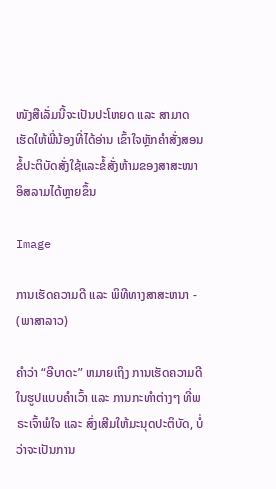ໜັງສືເລັ່ມນີ້ຈະເປັນປະໂຫຍດ ແລະ ສາມາດເຮັດໃຫ້ພີ່ນ້ອງທີ່ໄດ້ອ່ານ ເຂົ້າໃຈຫຼັກຄຳສັ່ງສອນຂໍ້ປະຕິບັດສັ່ງໃຊ້ແລະຂໍ້ສັ່ງຫ້າມຂອງສາສະໜາອິສລາມໄດ້ຫຼາຍຂຶ້ນ

Image

ການເຮັດຄວາມດີ ແລະ ພິທີທາງສາສະຫນາ - (ພາສາລາວ)

ຄຳວ່າ “ອີບາດະ” ຫມາຍເຖິງ ການເຮັດຄວາມດີໃນຮູປແບບຄຳເວົ້າ ແລະ ການກະທຳຕ່າງໆ ທີ່ພຣະເຈົ້າພໍໃຈ ແລະ ສົ່ງເສີມໃຫ້ມະນຸດປະຕິບັດ, ບໍ່ວ່າຈະເປັນການ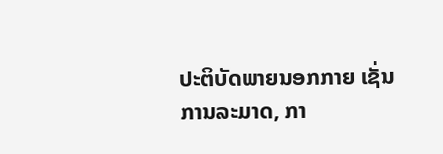ປະຕິບັດພາຍນອກກາຍ ເຊັ່ນ ການລະມາດ, ກາ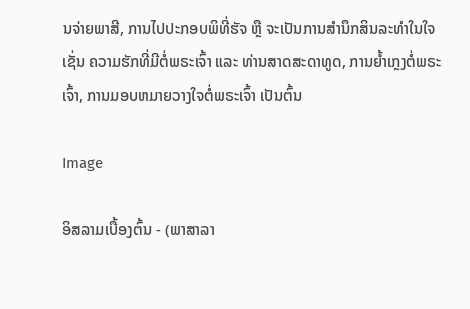ນຈ່າຍພາສີ, ການໄປປະກອບພິທີ່ຮັຈ ຫຼື ຈະເປັນການສຳນຶກສິນລະທຳໃນໃຈ ເຊັ່ນ ຄວາມຮັກທີ່ມີຕໍ່ພຣະເຈົ້າ ແລະ ທ່ານສາດສະດາທູດ, ການຍ້ຳເກຼງຕໍ່ພຣະເຈົ້າ, ການມອບຫມາຍວາງໃຈຕໍ່ພຣະເຈົ້າ ເປັນຕົ້ນ

Image

ອິສລາມເບື້ອງຕົ້ນ - (ພາສາລາ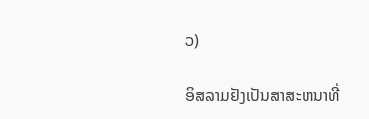ວ)

ອິສລາມຢັງເປັນສາສະຫນາທີ່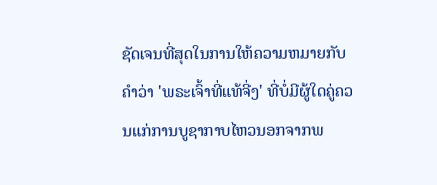ຊັດເຈນທີ່ສຸດໃນການໃຫ້ຄວາມຫມາຍກັບຄຳວ່າ 'ພຣະເຈົ້າທີ່ແທ້ຈີ່ງ' ທີ່ບໍ່ມີຜູ້ໃດຄູ່ຄວນແກ່ການບູຊາກາບໄຫວນອກຈາກພ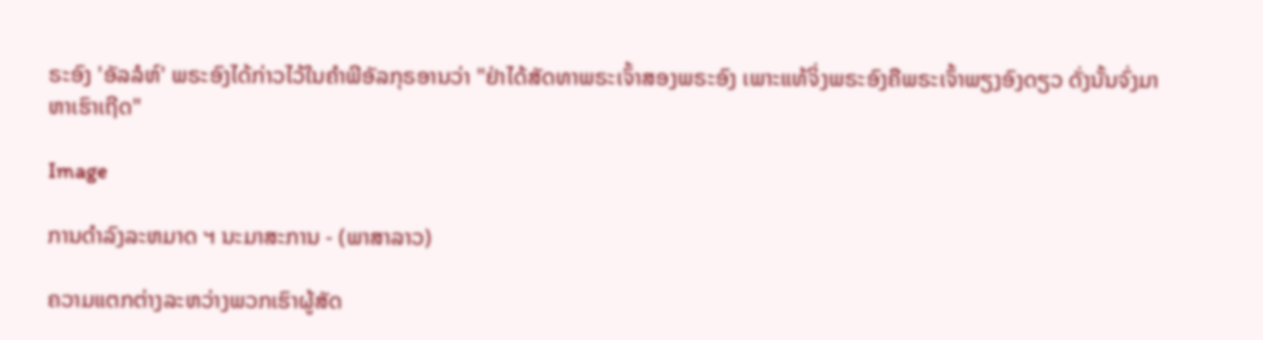ຣະອົງ 'ອັລລໍຫ໌' ພຣະອົງໄດ້ກ່າວໄວ້ໃນຄຳພີອັລກຸຣອານວ່າ "ຢ່າໄດ້ສັດທາພຣະເຈົ້າສອງພຣະອົງ ເພາະແທ້ຈິ່ງພຣະອົງຄືພຣະເຈົ້າພຽງອົງດຽວ ດັ່ງນັ້ນຈົ່ງມາຫາເຮົາເຖີດ"

Image

ການດຳລົງລະຫມາດ ຯ ນະມາສະການ - (ພາສາລາວ)

ຄວາມແຕກຕ່າງລະຫວ່າງພວກເຮົາຜູ້ສັດ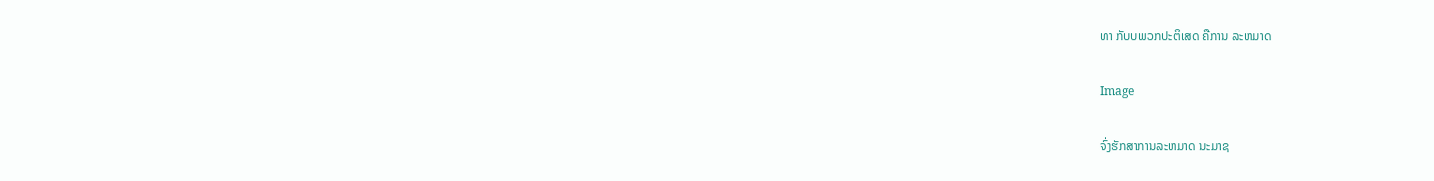ທາ ກັບບພວກປະຕິເສດ ຄືການ ລະຫມາດ

Image

ຈົ່ງຮັກສາການລະຫມາດ ນະມາຊ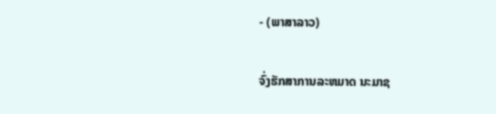- (ພາສາລາວ)

ຈົ່ງຮັກສາການລະຫມາດ ນະມາຊ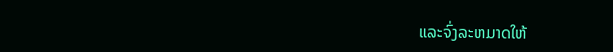ແລະຈົ່ງລະຫມາດໃຫ້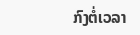ກົງຕໍ່ເວລາ